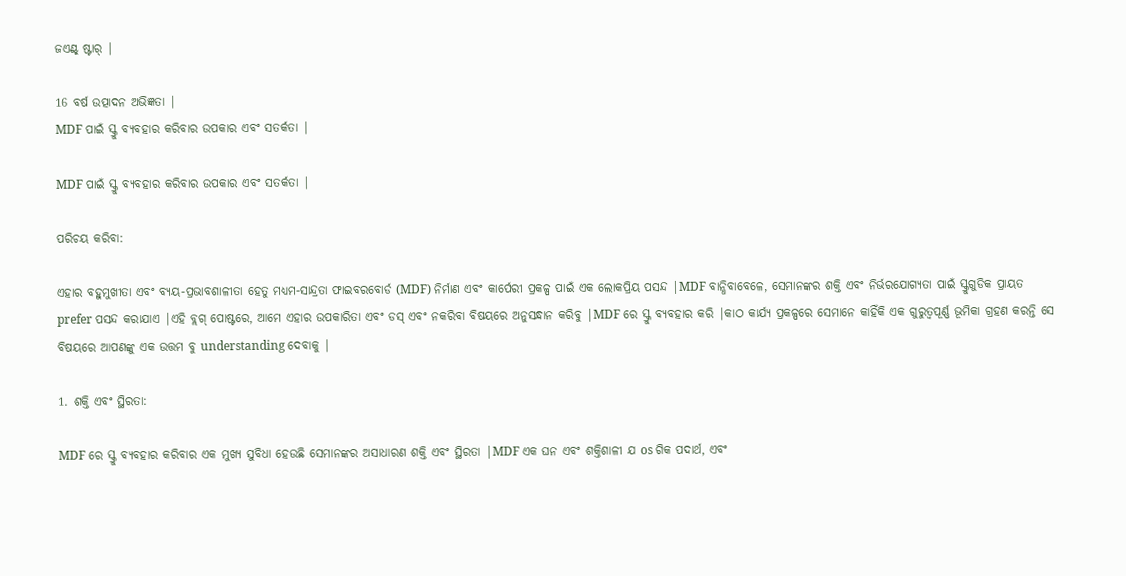ଜଏଣ୍ଟ୍ ଷ୍ଟାର୍ |

16 ବର୍ଷ ଉତ୍ପାଦନ ଅଭିଜ୍ଞତା |
MDF ପାଇଁ ସ୍କ୍ରୁ ବ୍ୟବହାର କରିବାର ଉପକାର ଏବଂ ସତର୍କତା |

MDF ପାଇଁ ସ୍କ୍ରୁ ବ୍ୟବହାର କରିବାର ଉପକାର ଏବଂ ସତର୍କତା |

ପରିଚୟ କରିବା:

ଏହାର ବହୁମୁଖୀତା ଏବଂ ବ୍ୟୟ-ପ୍ରଭାବଶାଳୀତା ହେତୁ ମଧ୍ୟମ-ସାନ୍ଦ୍ରତା ଫାଇବରବୋର୍ଡ (MDF) ନିର୍ମାଣ ଏବଂ କାର୍ପେରୀ ପ୍ରକଳ୍ପ ପାଇଁ ଏକ ଲୋକପ୍ରିୟ ପସନ୍ଦ |MDF ବାନ୍ଧିବାବେଳେ, ସେମାନଙ୍କର ଶକ୍ତି ଏବଂ ନିର୍ଭରଯୋଗ୍ୟତା ପାଇଁ ସ୍କ୍ରୁଗୁଡିକ ପ୍ରାୟତ prefer ପସନ୍ଦ କରାଯାଏ |ଏହି ବ୍ଲଗ୍ ପୋଷ୍ଟରେ, ଆମେ ଏହାର ଉପକାରିତା ଏବଂ ଡସ୍ ଏବଂ ନକରିବା ବିଷୟରେ ଅନୁସନ୍ଧାନ କରିବୁ |MDF ରେ ସ୍କ୍ରୁ ବ୍ୟବହାର କରି |କାଠ କାର୍ଯ୍ୟ ପ୍ରକଳ୍ପରେ ସେମାନେ କାହିଁକି ଏକ ଗୁରୁତ୍ୱପୂର୍ଣ୍ଣ ଭୂମିକା ଗ୍ରହଣ କରନ୍ତି ସେ ବିଷୟରେ ଆପଣଙ୍କୁ ଏକ ଉତ୍ତମ ବୁ understanding ଦେବାକୁ |

1. ଶକ୍ତି ଏବଂ ସ୍ଥିରତା:

MDF ରେ ସ୍କ୍ରୁ ବ୍ୟବହାର କରିବାର ଏକ ମୁଖ୍ୟ ସୁବିଧା ହେଉଛି ସେମାନଙ୍କର ଅସାଧାରଣ ଶକ୍ତି ଏବଂ ସ୍ଥିରତା |MDF ଏକ ଘନ ଏବଂ ଶକ୍ତିଶାଳୀ ଯ os ଗିକ ପଦାର୍ଥ, ଏବଂ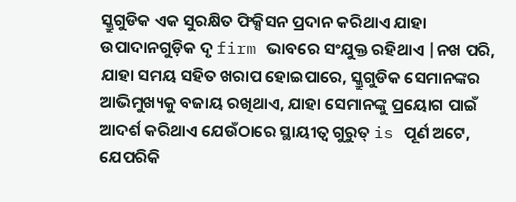ସ୍କ୍ରୁଗୁଡିକ ଏକ ସୁରକ୍ଷିତ ଫିକ୍ସିସନ ପ୍ରଦାନ କରିଥାଏ ଯାହା ଉପାଦାନଗୁଡ଼ିକ ଦୃ firm ଭାବରେ ସଂଯୁକ୍ତ ରହିଥାଏ |ନଖ ପରି, ଯାହା ସମୟ ସହିତ ଖରାପ ହୋଇପାରେ, ସ୍କ୍ରୁଗୁଡିକ ସେମାନଙ୍କର ଆଭିମୁଖ୍ୟକୁ ବଜାୟ ରଖିଥାଏ, ଯାହା ସେମାନଙ୍କୁ ପ୍ରୟୋଗ ପାଇଁ ଆଦର୍ଶ କରିଥାଏ ଯେଉଁଠାରେ ସ୍ଥାୟୀତ୍ୱ ଗୁରୁତ୍ is ପୂର୍ଣ ଅଟେ, ଯେପରିକି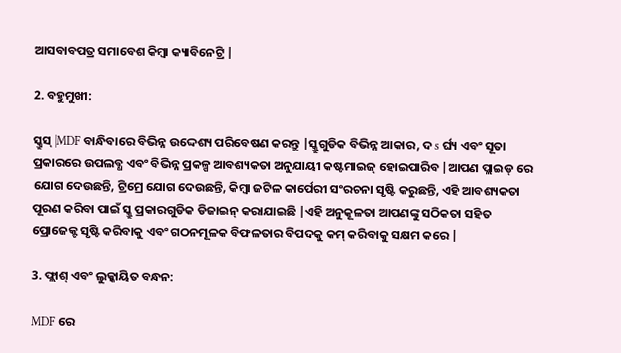ଆସବାବପତ୍ର ସମାବେଶ କିମ୍ବା କ୍ୟାବିନେଟ୍ରି |

2. ବହୁମୁଖୀ:

ସ୍କ୍ରୁସ୍ |MDF ବାନ୍ଧିବାରେ ବିଭିନ୍ନ ଉଦ୍ଦେଶ୍ୟ ପରିବେଷଣ କରନ୍ତୁ |ସ୍କ୍ରୁଗୁଡିକ ବିଭିନ୍ନ ଆକାର, ଦ s ର୍ଘ୍ୟ ଏବଂ ସୂତା ପ୍ରକାରରେ ଉପଲବ୍ଧ ଏବଂ ବିଭିନ୍ନ ପ୍ରକଳ୍ପ ଆବଶ୍ୟକତା ଅନୁଯାୟୀ କଷ୍ଟମାଇଜ୍ ହୋଇପାରିବ |ଆପଣ ପ୍ଲାଇଡ୍ ରେ ଯୋଗ ଦେଉଛନ୍ତି, ଟ୍ରିମ୍ରେ ଯୋଗ ଦେଉଛନ୍ତି, କିମ୍ବା ଜଟିଳ କାର୍ପେରୀ ସଂରଚନା ସୃଷ୍ଟି କରୁଛନ୍ତି, ଏହି ଆବଶ୍ୟକତା ପୂରଣ କରିବା ପାଇଁ ସ୍କ୍ରୁ ପ୍ରକାରଗୁଡିକ ଡିଜାଇନ୍ କରାଯାଇଛି |ଏହି ଅନୁକୂଳତା ଆପଣଙ୍କୁ ସଠିକତା ସହିତ ପ୍ରୋଜେକ୍ଟ ସୃଷ୍ଟି କରିବାକୁ ଏବଂ ଗଠନମୂଳକ ବିଫଳତାର ବିପଦକୁ କମ୍ କରିବାକୁ ସକ୍ଷମ କରେ |

3. ଫ୍ଲାଶ୍ ଏବଂ ଲୁକ୍କାୟିତ ବନ୍ଧନ:

MDF ରେ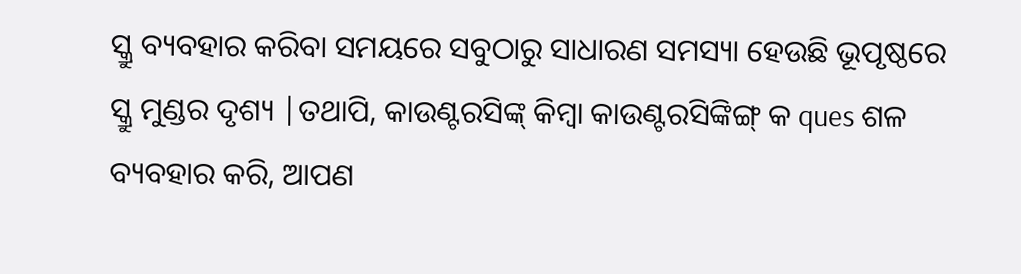ସ୍କ୍ରୁ ବ୍ୟବହାର କରିବା ସମୟରେ ସବୁଠାରୁ ସାଧାରଣ ସମସ୍ୟା ହେଉଛି ଭୂପୃଷ୍ଠରେ ସ୍କ୍ରୁ ମୁଣ୍ଡର ଦୃଶ୍ୟ |ତଥାପି, କାଉଣ୍ଟରସିଙ୍କ୍ କିମ୍ବା କାଉଣ୍ଟରସିଙ୍କିଙ୍ଗ୍ କ ques ଶଳ ବ୍ୟବହାର କରି, ଆପଣ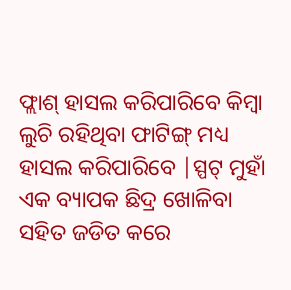ଫ୍ଲାଶ୍ ହାସଲ କରିପାରିବେ କିମ୍ବା ଲୁଚି ରହିଥିବା ଫାଟିଙ୍ଗ୍ ମଧ୍ୟ ହାସଲ କରିପାରିବେ |ସ୍ପଟ୍ ମୁହାଁ ଏକ ବ୍ୟାପକ ଛିଦ୍ର ଖୋଳିବା ସହିତ ଜଡିତ କରେ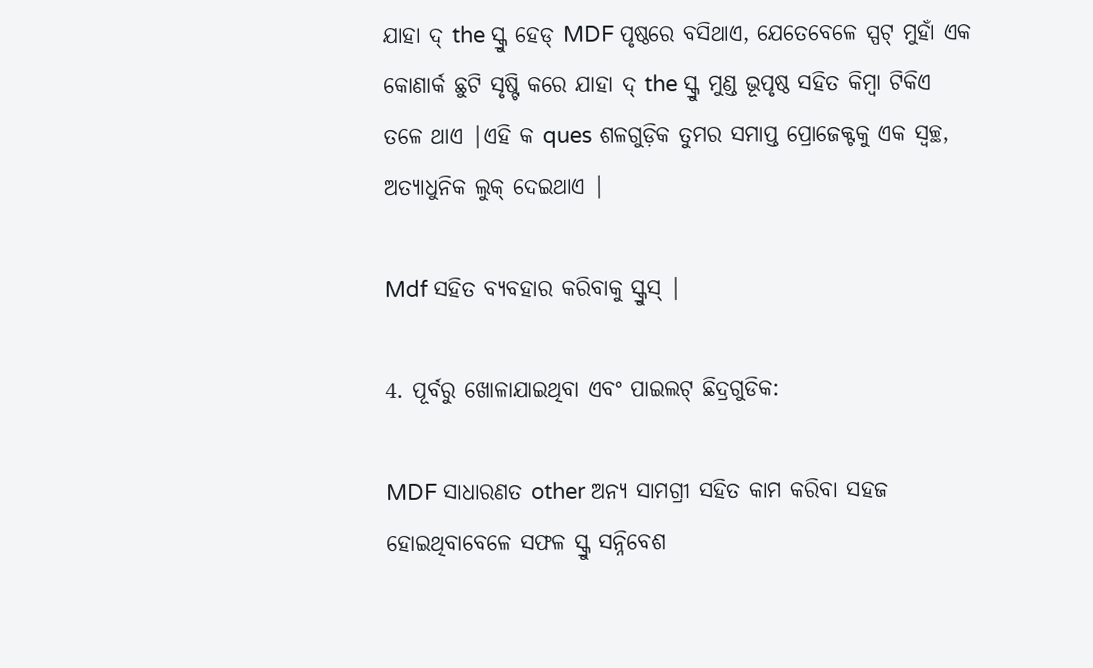ଯାହା ଦ୍ the ସ୍କ୍ରୁ ହେଡ୍ MDF ପୃଷ୍ଠରେ ବସିଥାଏ, ଯେତେବେଳେ ସ୍ପଟ୍ ମୁହାଁ ଏକ କୋଣାର୍କ ଛୁଟି ସୃଷ୍ଟି କରେ ଯାହା ଦ୍ the ସ୍କ୍ରୁ ମୁଣ୍ଡ ଭୂପୃଷ୍ଠ ସହିତ କିମ୍ବା ଟିକିଏ ତଳେ ଥାଏ |ଏହି କ ques ଶଳଗୁଡ଼ିକ ତୁମର ସମାପ୍ତ ପ୍ରୋଜେକ୍ଟକୁ ଏକ ସ୍ୱଚ୍ଛ, ଅତ୍ୟାଧୁନିକ ଲୁକ୍ ଦେଇଥାଏ |

Mdf ସହିତ ବ୍ୟବହାର କରିବାକୁ ସ୍କ୍ରୁସ୍ |

4. ପୂର୍ବରୁ ଖୋଳାଯାଇଥିବା ଏବଂ ପାଇଲଟ୍ ଛିଦ୍ରଗୁଡିକ:

MDF ସାଧାରଣତ other ଅନ୍ୟ ସାମଗ୍ରୀ ସହିତ କାମ କରିବା ସହଜ ହୋଇଥିବାବେଳେ ସଫଳ ସ୍କ୍ରୁ ସନ୍ନିବେଶ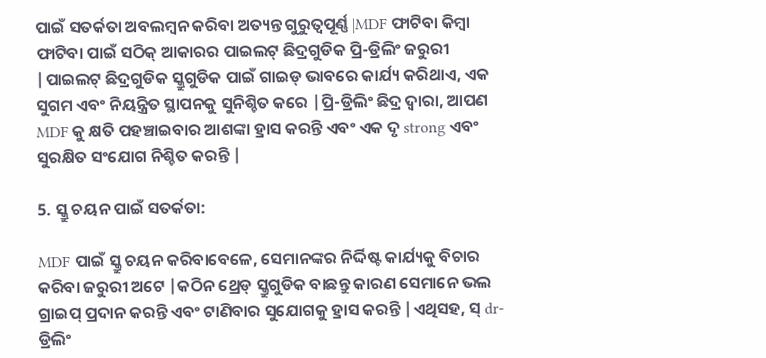ପାଇଁ ସତର୍କତା ଅବଲମ୍ବନ କରିବା ଅତ୍ୟନ୍ତ ଗୁରୁତ୍ୱପୂର୍ଣ୍ଣ |MDF ଫାଟିବା କିମ୍ବା ଫାଟିବା ପାଇଁ ସଠିକ୍ ଆକାରର ପାଇଲଟ୍ ଛିଦ୍ରଗୁଡିକ ପ୍ରି-ଡ୍ରିଲିଂ ଜରୁରୀ |ପାଇଲଟ୍ ଛିଦ୍ରଗୁଡିକ ସ୍କ୍ରୁଗୁଡିକ ପାଇଁ ଗାଇଡ୍ ଭାବରେ କାର୍ଯ୍ୟ କରିଥାଏ, ଏକ ସୁଗମ ଏବଂ ନିୟନ୍ତ୍ରିତ ସ୍ଥାପନକୁ ସୁନିଶ୍ଚିତ କରେ |ପ୍ରି-ଡ୍ରିଲିଂ ଛିଦ୍ର ଦ୍ୱାରା, ଆପଣ MDF କୁ କ୍ଷତି ପହଞ୍ଚାଇବାର ଆଶଙ୍କା ହ୍ରାସ କରନ୍ତି ଏବଂ ଏକ ଦୃ strong ଏବଂ ସୁରକ୍ଷିତ ସଂଯୋଗ ନିଶ୍ଚିତ କରନ୍ତି |

5. ସ୍କ୍ରୁ ଚୟନ ପାଇଁ ସତର୍କତା:

MDF ପାଇଁ ସ୍କ୍ରୁ ଚୟନ କରିବାବେଳେ, ସେମାନଙ୍କର ନିର୍ଦ୍ଦିଷ୍ଟ କାର୍ଯ୍ୟକୁ ବିଚାର କରିବା ଜରୁରୀ ଅଟେ |କଠିନ ଥ୍ରେଡ୍ ସ୍କ୍ରୁଗୁଡିକ ବାଛନ୍ତୁ କାରଣ ସେମାନେ ଭଲ ଗ୍ରାଇପ୍ ପ୍ରଦାନ କରନ୍ତି ଏବଂ ଟାଣିବାର ସୁଯୋଗକୁ ହ୍ରାସ କରନ୍ତି |ଏଥିସହ, ସ୍ dr- ଡ୍ରିଲିଂ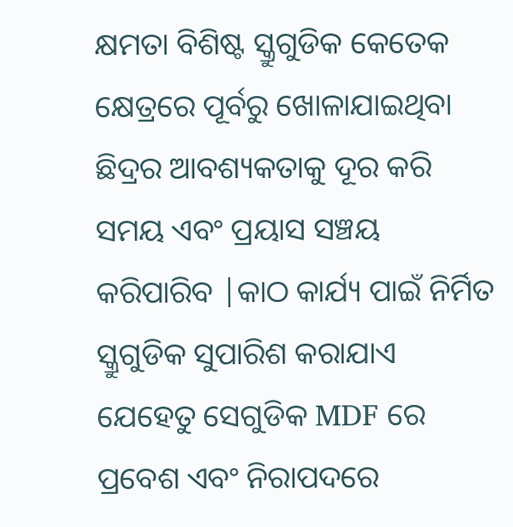କ୍ଷମତା ବିଶିଷ୍ଟ ସ୍କ୍ରୁଗୁଡିକ କେତେକ କ୍ଷେତ୍ରରେ ପୂର୍ବରୁ ଖୋଳାଯାଇଥିବା ଛିଦ୍ରର ଆବଶ୍ୟକତାକୁ ଦୂର କରି ସମୟ ଏବଂ ପ୍ରୟାସ ସଞ୍ଚୟ କରିପାରିବ |କାଠ କାର୍ଯ୍ୟ ପାଇଁ ନିର୍ମିତ ସ୍କ୍ରୁଗୁଡିକ ସୁପାରିଶ କରାଯାଏ ଯେହେତୁ ସେଗୁଡିକ MDF ରେ ପ୍ରବେଶ ଏବଂ ନିରାପଦରେ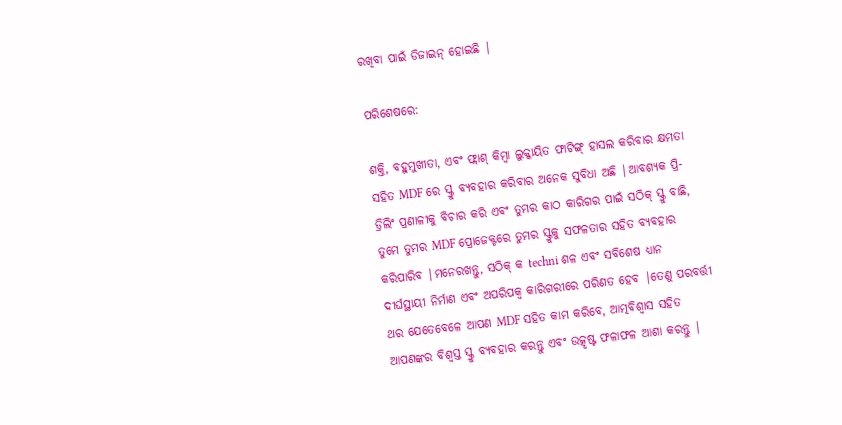ରଖିବା ପାଇଁ ଡିଜାଇନ୍ ହୋଇଛି |

ପରିଶେଷରେ:

ଶକ୍ତି, ବହୁମୁଖୀତା, ଏବଂ ଫ୍ଲାଶ୍ କିମ୍ବା ଲୁକ୍କାୟିତ ଫାଟିଙ୍ଗ୍ ହାସଲ କରିବାର କ୍ଷମତା ସହିତ MDF ରେ ସ୍କ୍ରୁ ବ୍ୟବହାର କରିବାର ଅନେକ ସୁବିଧା ଅଛି |ଆବଶ୍ୟକ ପ୍ରି-ଡ୍ରିଲିଂ ପ୍ରଣାଳୀକୁ ବିଚାର କରି ଏବଂ ତୁମର କାଠ କାରିଗର ପାଇଁ ସଠିକ୍ ସ୍କ୍ରୁ ବାଛି, ତୁମେ ତୁମର MDF ପ୍ରୋଜେକ୍ଟରେ ତୁମର ସ୍କ୍ରୁକୁ ସଫଳତାର ସହିତ ବ୍ୟବହାର କରିପାରିବ |ମନେରଖନ୍ତୁ, ସଠିକ୍ କ techni ଶଳ ଏବଂ ସବିଶେଷ ଧ୍ୟାନ ଦୀର୍ଘସ୍ଥାୟୀ ନିର୍ମାଣ ଏବଂ ଅପରିପକ୍ୱ କାରିଗରୀରେ ପରିଣତ ହେବ |ତେଣୁ ପରବର୍ତ୍ତୀ ଥର ଯେତେବେଳେ ଆପଣ MDF ସହିତ କାମ କରିବେ, ଆତ୍ମବିଶ୍ୱାସ ସହିତ ଆପଣଙ୍କର ବିଶ୍ୱସ୍ତ ସ୍କ୍ରୁ ବ୍ୟବହାର କରନ୍ତୁ ଏବଂ ଉତ୍କୃଷ୍ଟ ଫଳାଫଳ ଆଶା କରନ୍ତୁ |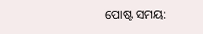ପୋଷ୍ଟ ସମୟ: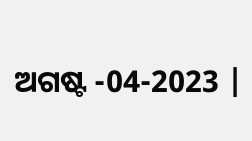ଅଗଷ୍ଟ -04-2023 |